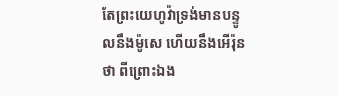តែព្រះយេហូវ៉ាទ្រង់មានបន្ទូលនឹងម៉ូសេ ហើយនឹងអើរ៉ុនថា ពីព្រោះឯង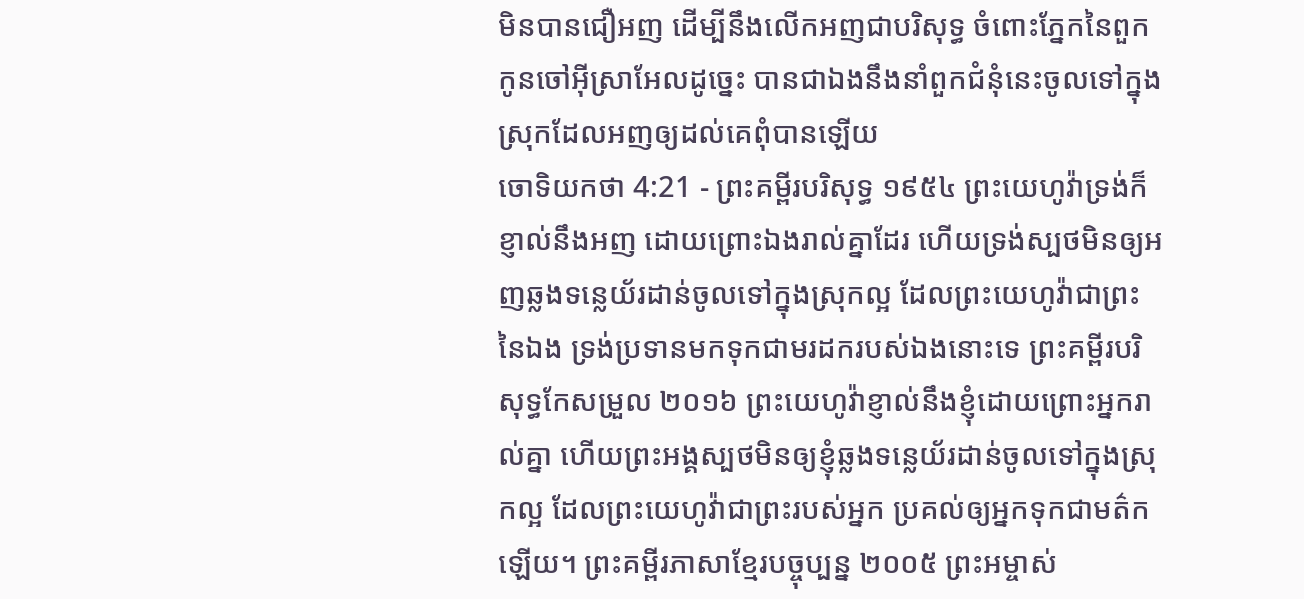មិនបានជឿអញ ដើម្បីនឹងលើកអញជាបរិសុទ្ធ ចំពោះភ្នែកនៃពួកកូនចៅអ៊ីស្រាអែលដូច្នេះ បានជាឯងនឹងនាំពួកជំនុំនេះចូលទៅក្នុងស្រុកដែលអញឲ្យដល់គេពុំបានឡើយ
ចោទិយកថា 4:21 - ព្រះគម្ពីរបរិសុទ្ធ ១៩៥៤ ព្រះយេហូវ៉ាទ្រង់ក៏ខ្ញាល់នឹងអញ ដោយព្រោះឯងរាល់គ្នាដែរ ហើយទ្រង់ស្បថមិនឲ្យអញឆ្លងទន្លេយ័រដាន់ចូលទៅក្នុងស្រុកល្អ ដែលព្រះយេហូវ៉ាជាព្រះនៃឯង ទ្រង់ប្រទានមកទុកជាមរដករបស់ឯងនោះទេ ព្រះគម្ពីរបរិសុទ្ធកែសម្រួល ២០១៦ ព្រះយេហូវ៉ាខ្ញាល់នឹងខ្ញុំដោយព្រោះអ្នករាល់គ្នា ហើយព្រះអង្គស្បថមិនឲ្យខ្ញុំឆ្លងទន្លេយ័រដាន់ចូលទៅក្នុងស្រុកល្អ ដែលព្រះយេហូវ៉ាជាព្រះរបស់អ្នក ប្រគល់ឲ្យអ្នកទុកជាមត៌កឡើយ។ ព្រះគម្ពីរភាសាខ្មែរបច្ចុប្បន្ន ២០០៥ ព្រះអម្ចាស់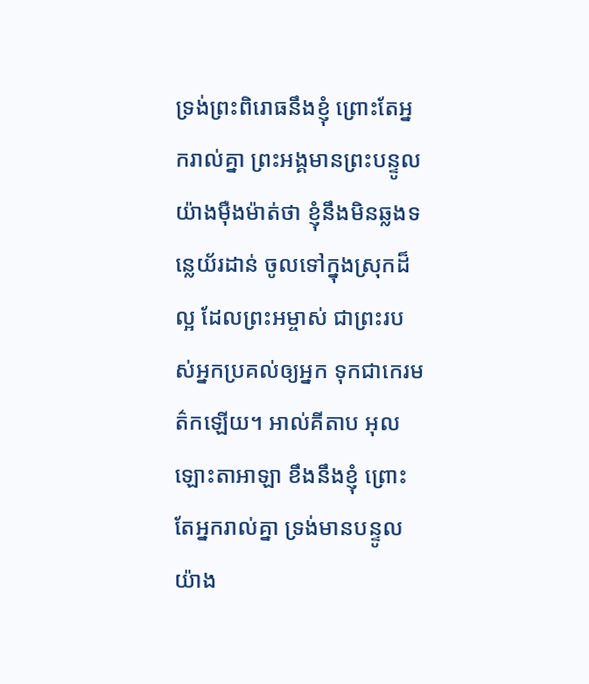ទ្រង់ព្រះពិរោធនឹងខ្ញុំ ព្រោះតែអ្នករាល់គ្នា ព្រះអង្គមានព្រះបន្ទូលយ៉ាងម៉ឺងម៉ាត់ថា ខ្ញុំនឹងមិនឆ្លងទន្លេយ័រដាន់ ចូលទៅក្នុងស្រុកដ៏ល្អ ដែលព្រះអម្ចាស់ ជាព្រះរបស់អ្នកប្រគល់ឲ្យអ្នក ទុកជាកេរមត៌កឡើយ។ អាល់គីតាប អុលឡោះតាអាឡា ខឹងនឹងខ្ញុំ ព្រោះតែអ្នករាល់គ្នា ទ្រង់មានបន្ទូលយ៉ាង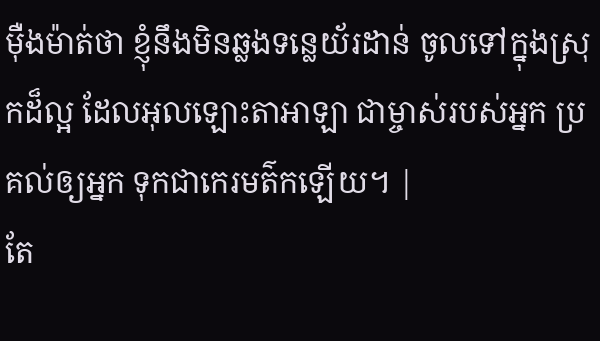ម៉ឺងម៉ាត់ថា ខ្ញុំនឹងមិនឆ្លងទន្លេយ័រដាន់ ចូលទៅក្នុងស្រុកដ៏ល្អ ដែលអុលឡោះតាអាឡា ជាម្ចាស់របស់អ្នក ប្រគល់ឲ្យអ្នក ទុកជាកេរមត៌កឡើយ។ |
តែ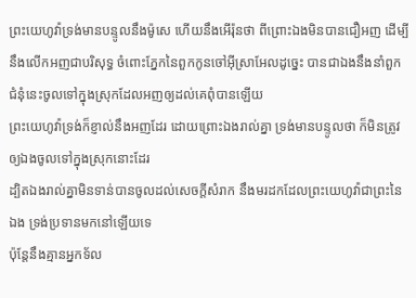ព្រះយេហូវ៉ាទ្រង់មានបន្ទូលនឹងម៉ូសេ ហើយនឹងអើរ៉ុនថា ពីព្រោះឯងមិនបានជឿអញ ដើម្បីនឹងលើកអញជាបរិសុទ្ធ ចំពោះភ្នែកនៃពួកកូនចៅអ៊ីស្រាអែលដូច្នេះ បានជាឯងនឹងនាំពួកជំនុំនេះចូលទៅក្នុងស្រុកដែលអញឲ្យដល់គេពុំបានឡើយ
ព្រះយេហូវ៉ាទ្រង់ក៏ខ្ញាល់នឹងអញដែរ ដោយព្រោះឯងរាល់គ្នា ទ្រង់មានបន្ទូលថា ក៏មិនត្រូវឲ្យឯងចូលទៅក្នុងស្រុកនោះដែរ
ដ្បិតឯងរាល់គ្នាមិនទាន់បានចូលដល់សេចក្ដីសំរាក នឹងមរដកដែលព្រះយេហូវ៉ាជាព្រះនៃឯង ទ្រង់ប្រទានមកនៅឡើយទេ
ប៉ុន្តែនឹងគ្មានអ្នកទ័ល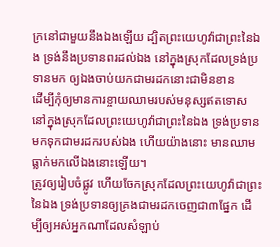ក្រនៅជាមួយនឹងឯងឡើយ ដ្បិតព្រះយេហូវ៉ាជាព្រះនៃឯង ទ្រង់នឹងប្រទានពរដល់ឯង នៅក្នុងស្រុកដែលទ្រង់ប្រទានមក ឲ្យឯងចាប់យកជាមរដកនោះជាមិនខាន
ដើម្បីកុំឲ្យមានការខ្ចាយឈាមរបស់មនុស្សឥតទោស នៅក្នុងស្រុកដែលព្រះយេហូវ៉ាជាព្រះនៃឯង ទ្រង់ប្រទានមកទុកជាមរដករបស់ឯង ហើយយ៉ាងនោះ មានឈាមធ្លាក់មកលើឯងនោះឡើយ។
ត្រូវឲ្យរៀបចំផ្លូវ ហើយចែកស្រុកដែលព្រះយេហូវ៉ាជាព្រះនៃឯង ទ្រង់ប្រទានឲ្យគ្រងជាមរដកចេញជា៣ផ្នែក ដើម្បីឲ្យអស់អ្នកណាដែលសំឡាប់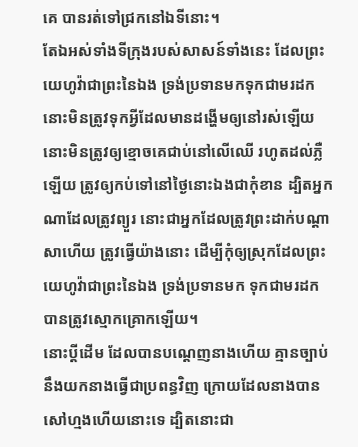គេ បានរត់ទៅជ្រកនៅឯទីនោះ។
តែឯអស់ទាំងទីក្រុងរបស់សាសន៍ទាំងនេះ ដែលព្រះយេហូវ៉ាជាព្រះនៃឯង ទ្រង់ប្រទានមកទុកជាមរដក នោះមិនត្រូវទុកអ្វីដែលមានដង្ហើមឲ្យនៅរស់ឡើយ
នោះមិនត្រូវឲ្យខ្មោចគេជាប់នៅលើឈើ រហូតដល់ភ្លឺឡើយ ត្រូវឲ្យកប់ទៅនៅថ្ងៃនោះឯងជាកុំខាន ដ្បិតអ្នកណាដែលត្រូវព្យួរ នោះជាអ្នកដែលត្រូវព្រះដាក់បណ្តាសាហើយ ត្រូវធ្វើយ៉ាងនោះ ដើម្បីកុំឲ្យស្រុកដែលព្រះយេហូវ៉ាជាព្រះនៃឯង ទ្រង់ប្រទានមក ទុកជាមរដក បានត្រូវស្មោកគ្រោកឡើយ។
នោះប្ដីដើម ដែលបានបណ្តេញនាងហើយ គ្មានច្បាប់នឹងយកនាងធ្វើជាប្រពន្ធវិញ ក្រោយដែលនាងបានសៅហ្មងហើយនោះទេ ដ្បិតនោះជា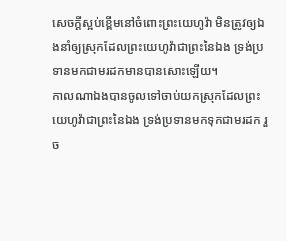សេចក្ដីស្អប់ខ្ពើមនៅចំពោះព្រះយេហូវ៉ា មិនត្រូវឲ្យឯងនាំឲ្យស្រុកដែលព្រះយេហូវ៉ាជាព្រះនៃឯង ទ្រង់ប្រទានមកជាមរដកមានបានសោះឡើយ។
កាលណាឯងបានចូលទៅចាប់យកស្រុកដែលព្រះយេហូវ៉ាជាព្រះនៃឯង ទ្រង់ប្រទានមកទុកជាមរដក រួច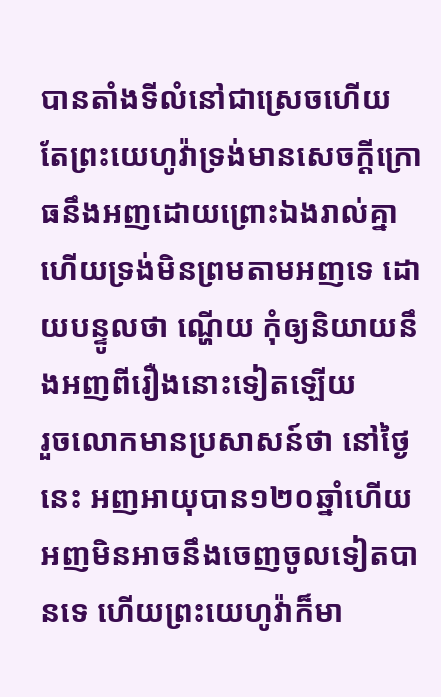បានតាំងទីលំនៅជាស្រេចហើយ
តែព្រះយេហូវ៉ាទ្រង់មានសេចក្ដីក្រោធនឹងអញដោយព្រោះឯងរាល់គ្នា ហើយទ្រង់មិនព្រមតាមអញទេ ដោយបន្ទូលថា ណ្ហើយ កុំឲ្យនិយាយនឹងអញពីរឿងនោះទៀតឡើយ
រួចលោកមានប្រសាសន៍ថា នៅថ្ងៃនេះ អញអាយុបាន១២០ឆ្នាំហើយ អញមិនអាចនឹងចេញចូលទៀតបានទេ ហើយព្រះយេហូវ៉ាក៏មា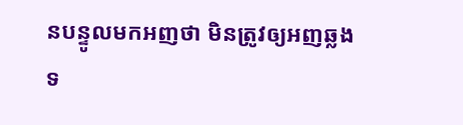នបន្ទូលមកអញថា មិនត្រូវឲ្យអញឆ្លងទ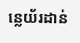ន្លេយ័រដាន់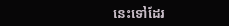នេះទៅដែរ